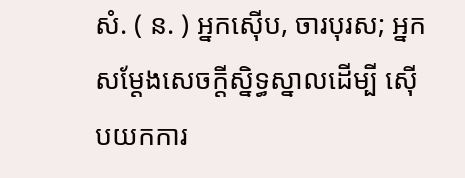សំ. ( ន. ) អ្នកស៊ើប, ចារបុរស; អ្នកសម្តែងសេចក្ដីស្និទ្ធស្នាលដើម្បី ស៊ើបយកការ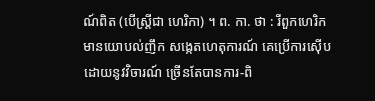ណ៍ពិត (បើស្រ្តីជា ហេរិកា) ។ ព. កា. ថា : រីពួកហេរិក មានយោបល់ញឹក សង្កេតហេតុការណ៍ គេប្រើការស៊ើប ដោយនូវវិចារណ៍ ច្រើនតែបានការ-ពិ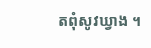តពុំសូវឃ្វាង ។